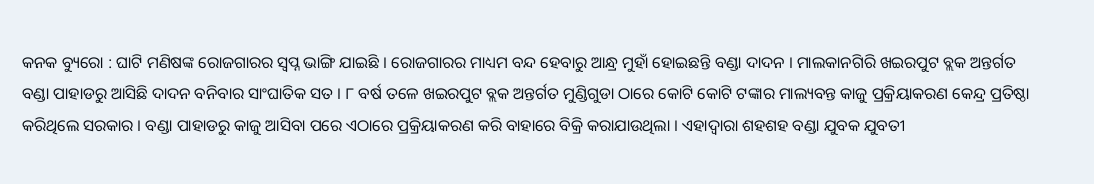କନକ ବ୍ୟୁରୋ : ଘାଟି ମଣିଷଙ୍କ ରୋଜଗାରର ସ୍ୱପ୍ନ ଭାଙ୍ଗି ଯାଇଛି । ରୋଜଗାରର ମାଧ୍ୟମ ବନ୍ଦ ହେବାରୁ ଆନ୍ଧ୍ର ମୁହାଁ ହୋଇଛନ୍ତି ବଣ୍ଡା ଦାଦନ । ମାଲକାନଗିରି ଖଇରପୁଟ ବ୍ଲକ ଅନ୍ତର୍ଗତ ବଣ୍ଡା ପାହାଡରୁ ଆସିଛି ଦାଦନ ବନିବାର ସାଂଘାତିକ ସତ । ୮ ବର୍ଷ ତଳେ ଖଇରପୁଟ ବ୍ଲକ ଅନ୍ତର୍ଗତ ମୁଣ୍ଡିଗୁଡା ଠାରେ କୋଟି କୋଟି ଟଙ୍କାର ମାଲ୍ୟବନ୍ତ କାଜୁ ପ୍ରକ୍ରିୟାକରଣ କେନ୍ଦ୍ର ପ୍ରତିଷ୍ଠା କରିଥିଲେ ସରକାର । ବଣ୍ଡା ପାହାଡରୁ କାଜୁ ଆସିବା ପରେ ଏଠାରେ ପ୍ରକ୍ରିୟାକରଣ କରି ବାହାରେ ବିକ୍ରି କରାଯାଉଥିଲା । ଏହାଦ୍ୱାରା ଶହଶହ ବଣ୍ଡା ଯୁବକ ଯୁବତୀ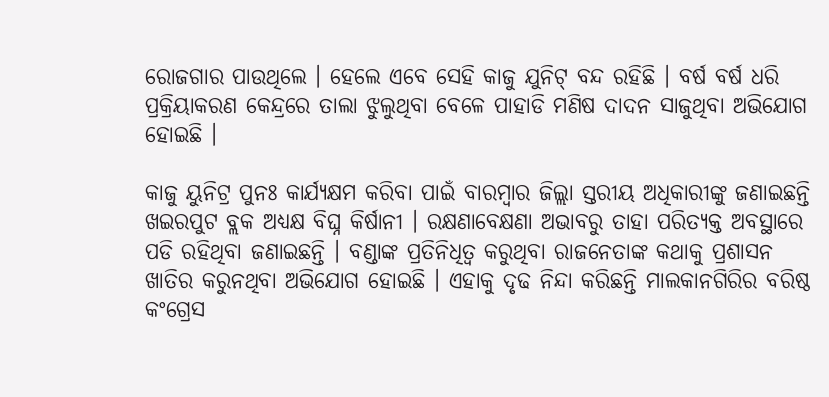ରୋଜଗାର ପାଉଥିଲେ । ହେଲେ ଏବେ ସେହି କାଜୁ ଯୁନିଟ୍ ବନ୍ଦ ରହିଛି । ବର୍ଷ ବର୍ଷ ଧରି ପ୍ରକ୍ରିୟାକରଣ କେନ୍ଦ୍ରରେ ତାଲା ଝୁଲୁଥିବା ବେଳେ ପାହାଡି ମଣିଷ ଦାଦନ ସାଜୁଥିବା ଅଭିଯୋଗ ହୋଇଛି ।

କାଜୁ ୟୁନିଟ୍ର ପୁନଃ କାର୍ଯ୍ୟକ୍ଷମ କରିବା ପାଇଁ ବାରମ୍ବାର ଜିଲ୍ଲା ସ୍ତରୀୟ ଅଧିକାରୀଙ୍କୁ ଜଣାଇଛନ୍ତି ଖଇରପୁଟ ବ୍ଲକ ଅଧ୍ୟକ୍ଷ ବିଘ୍ନ କିର୍ଷାନୀ । ରକ୍ଷଣାବେକ୍ଷଣା ଅଭାବରୁ ତାହା ପରିତ୍ୟକ୍ତ ଅବସ୍ଥାରେ ପଡି ରହିଥିବା ଜଣାଇଛନ୍ତି । ବଣ୍ଡାଙ୍କ ପ୍ରତିନିଧିତ୍ୱ କରୁଥିବା ରାଜନେତାଙ୍କ କଥାକୁ ପ୍ରଶାସନ ଖାତିର କରୁନଥିବା ଅଭିଯୋଗ ହୋଇଛି । ଏହାକୁ ଦୃଢ ନିନ୍ଦା କରିଛନ୍ତି ମାଲକାନଗିରିର ବରିଷ୍ଠ କଂଗ୍ରେସ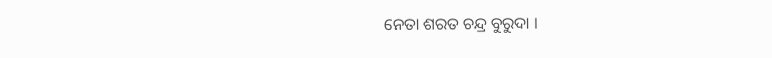ନେତା ଶରତ ଚନ୍ଦ୍ର ବୁରୁଦା ।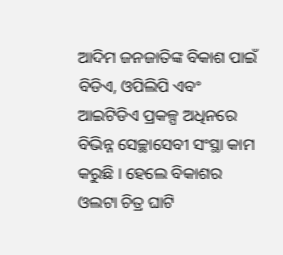ଆଦିମ ଜନଜାତିଙ୍କ ବିକାଶ ପାଇଁ ବିଡିଏ, ଓପିଲିପି ଏବଂ ଆଇଟିଡିଏ ପ୍ରକଳ୍ପ ଅଧିନରେ ବିଭିନ୍ନ ସେଚ୍ଛାସେବୀ ସଂସ୍ଥା କାମ କରୁଛି । ହେଲେ ବିକାଶର ଓଲଟା ଚିତ୍ର ଘାଟି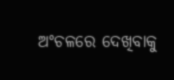ଅଂଚଳରେ ଦେଖିବାକୁ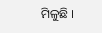ମିଳୁଛି ।